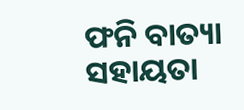ଫନି ବାତ୍ୟା ସହାୟତା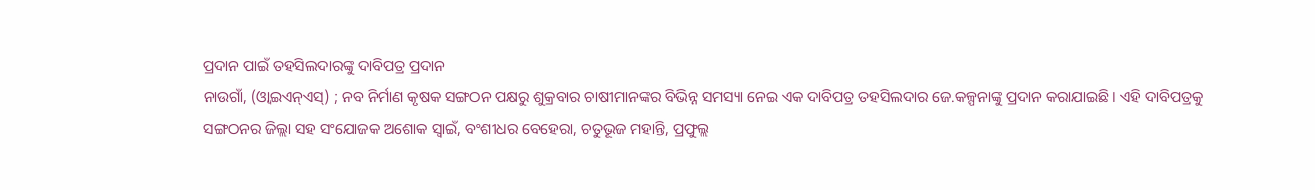ପ୍ରଦାନ ପାଇଁ ତହସିଲଦାରଙ୍କୁ ଦାବିପତ୍ର ପ୍ରଦାନ
ନାଉଗାଁ, (ଓ୍ବାଇଏନ୍ଏସ୍) ; ନବ ନିର୍ମାଣ କୃଷକ ସଙ୍ଗଠନ ପକ୍ଷରୁ ଶୁକ୍ରବାର ଚାଷୀମାନଙ୍କର ବିଭିନ୍ନ ସମସ୍ୟା ନେଇ ଏକ ଦାବିପତ୍ର ତହସିଲଦାର ଜେ.କଳ୍ପନାଙ୍କୁ ପ୍ରଦାନ କରାଯାଇଛି । ଏହି ଦାବିପତ୍ରକୁ ସଙ୍ଗଠନର ଜିଲ୍ଲା ସହ ସଂଯୋଜକ ଅଶୋକ ସ୍ୱାଇଁ, ବଂଶୀଧର ବେହେରା, ଚତୁଭୂଜ ମହାନ୍ତି, ପ୍ରଫୁଲ୍ଲ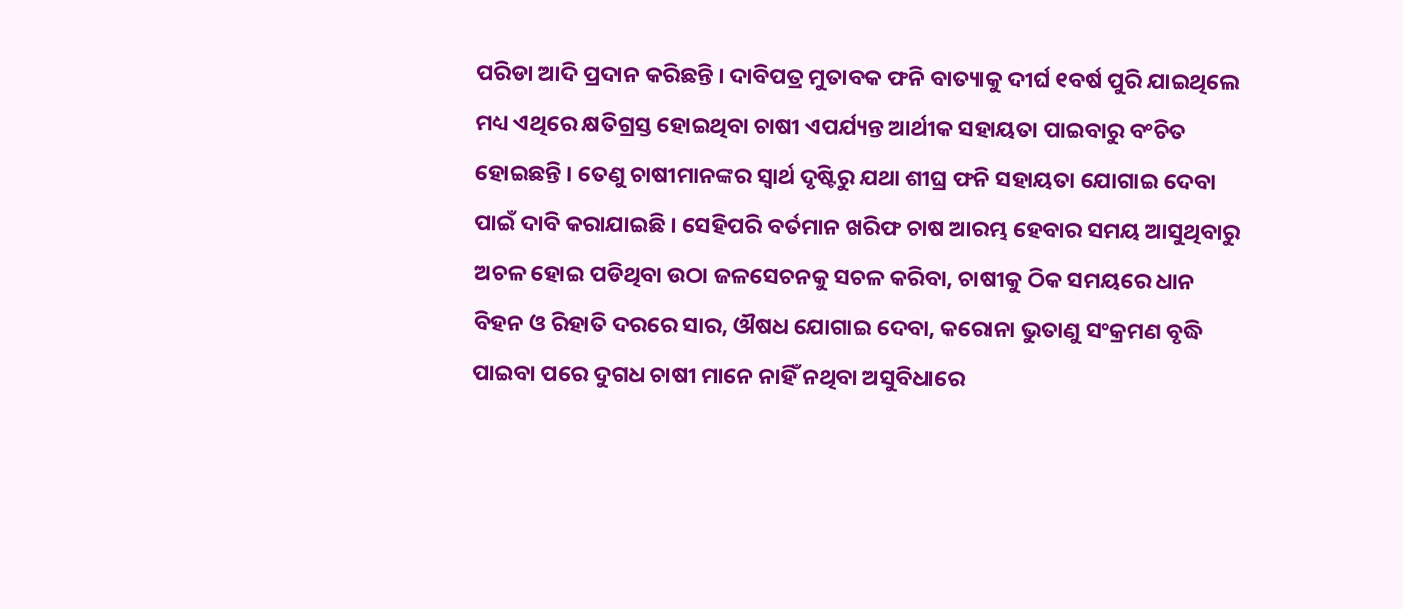ପରିଡା ଆଦି ପ୍ରଦାନ କରିଛନ୍ତି । ଦାବିପତ୍ର ମୁତାବକ ଫନି ବାତ୍ୟାକୁ ଦୀର୍ଘ ୧ବର୍ଷ ପୁରି ଯାଇଥିଲେ ମଧ୍ୟ ଏଥିରେ କ୍ଷତିଗ୍ରସ୍ତ ହୋଇଥିବା ଚାଷୀ ଏପର୍ଯ୍ୟନ୍ତ ଆର୍ଥୀକ ସହାୟତା ପାଇବାରୁ ବଂଚିତ ହୋଇଛନ୍ତି । ତେଣୁ ଚାଷୀମାନଙ୍କର ସ୍ୱାର୍ଥ ଦୃଷ୍ଟିରୁ ଯଥା ଶୀଘ୍ର ଫନି ସହାୟତା ଯୋଗାଇ ଦେବା ପାଇଁ ଦାବି କରାଯାଇଛି । ସେହିପରି ବର୍ତମାନ ଖରିଫ ଚାଷ ଆରମ୍ଭ ହେବାର ସମୟ ଆସୁଥିବାରୁ ଅଚଳ ହୋଇ ପଡିଥିବା ଉଠା ଜଳସେଚନକୁ ସଚଳ କରିବା, ଚାଷୀକୁ ଠିକ ସମୟରେ ଧାନ ବିହନ ଓ ରିହାତି ଦରରେ ସାର, ଔଷଧ ଯୋଗାଇ ଦେବା, କରୋନା ଭୁତାଣୁ ସଂକ୍ରମଣ ବୃଦ୍ଧି ପାଇବା ପରେ ଦୁଗଧ ଚାଷୀ ମାନେ ନାହିଁ ନଥିବା ଅସୁବିଧାରେ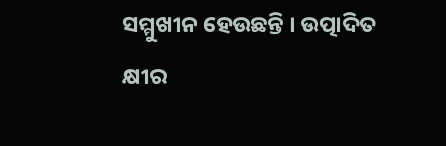ସମ୍ମୁଖୀନ ହେଉଛନ୍ତି । ଉତ୍ପାଦିତ କ୍ଷୀର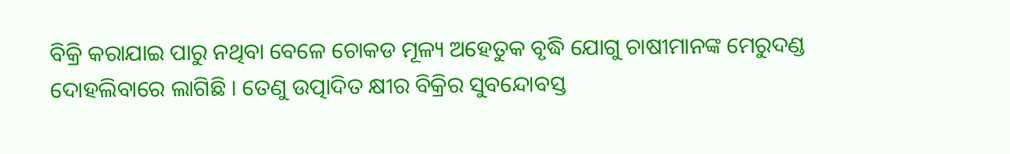ବିକ୍ରି କରାଯାଇ ପାରୁ ନଥିବା ବେଳେ ଚୋକଡ ମୂଳ୍ୟ ଅହେତୁକ ବୃଦ୍ଧି ଯୋଗୁ ଚାଷୀମାନଙ୍କ ମେରୁଦଣ୍ଡ ଦୋହଲିବାରେ ଲାଗିଛି । ତେଣୁ ଉତ୍ପାଦିତ କ୍ଷୀର ବିକ୍ରିର ସୁବନ୍ଦୋବସ୍ତ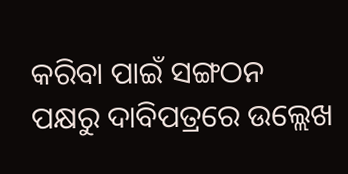କରିବା ପାଇଁ ସଙ୍ଗଠନ ପକ୍ଷରୁ ଦାବିପତ୍ରରେ ଉଲ୍ଲେଖ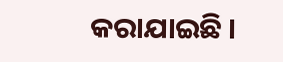କରାଯାଇଛି ।